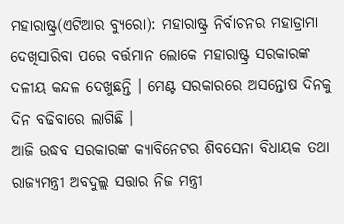ମହାରାଷ୍ଟ୍ର(ଏଟିଆର ବ୍ୟୁରୋ): ମହାରାଷ୍ଟ୍ର ନିର୍ବାଚନର ମହାଡ୍ରାମା ଦେଖିସାରିବା ପରେ ବର୍ତ୍ତମାନ ଲୋକେ ମହାରାଷ୍ଟ୍ର ସରକାରଙ୍କ ଦଳୀୟ କନ୍ଦଳ ଦେଖୁଛନ୍ତି । ମେଣ୍ଟ ସରକାରରେ ଅସନ୍ତୋଷ ଦିନକୁ ଦିନ ବଢିବାରେ ଲାଗିଛି ।
ଆଜି ଉଦ୍ଧବ ସରକାରଙ୍କ କ୍ୟାବିନେଟର ଶିବସେନା ବିଧାୟକ ତଥା ରାଜ୍ୟମନ୍ତ୍ରୀ ଅବଦୁଲ୍ଲ ସତ୍ତାର ନିଜ ମନ୍ତ୍ରୀ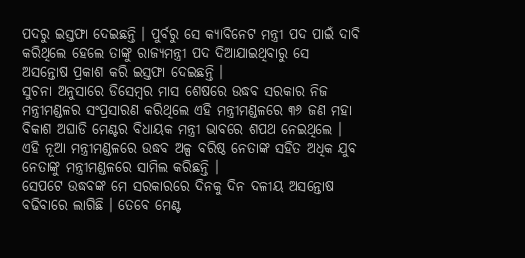ପଦରୁ ଇସ୍ତଫା ଦେଇଛନ୍ତି । ପୁର୍ବରୁ ସେ କ୍ୟାବିନେଟ ମନ୍ତ୍ରୀ ପଦ ପାଇଁ ଦାବି କରିଥିଲେ ହେଲେ ତାଙ୍କୁ ରାଜ୍ୟମନ୍ତ୍ରୀ ପଦ ଦିଆଯାଇଥିବାରୁ ସେ ଅସନ୍ତୋଷ ପ୍ରକାଶ କରି ଇସ୍ତଫା ଦେଇଛନ୍ତି ।
ସୁଚନା ଅନୁସାରେ ଡିସେମ୍ବର ମାସ ଶେଷରେ ଉଦ୍ଧବ ସରକାର ନିଜ ମନ୍ତ୍ରୀମଣ୍ଡଳର ସଂପ୍ରସାରଣ କରିଥିଲେ ଏହି ମନ୍ତ୍ରୀମଣ୍ଡଳରେ ୩୬ ଜଣ ମହା ବିକାଶ ଅଘାଡି ମେଣ୍ଟର ବିଧାୟକ ମନ୍ତ୍ରୀ ଭାବରେ ଶପଥ ନେଇଥିଲେ । ଏହି ନୂଆ ମନ୍ତ୍ରୀମଣ୍ଡଳରେ ଉଦ୍ଧବ ଅଳ୍ପ ବରିଷ୍ଠ ନେତାଙ୍କ ସହିତ ଅଧିକ ଯୁବ ନେତାଙ୍କୁ ମନ୍ତ୍ରୀମଣ୍ଡଳରେ ସାମିଲ କରିଛନ୍ତି ।
ସେପଟେ ଉଦ୍ଧବଙ୍କ ମେ ସରକାରରେ ଦିନକୁ ଦିନ ଦଳୀୟ ଅସନ୍ତୋଷ ବଢିବାରେ ଲାଗିଛି । ତେବେ ମେଣ୍ଟ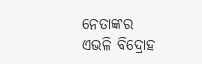ନେତାଙ୍କର ଏଭଳି ବିଦ୍ରୋହ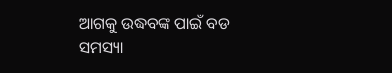ଆଗକୁ ଉଦ୍ଧବଙ୍କ ପାଇଁ ବଡ ସମସ୍ୟା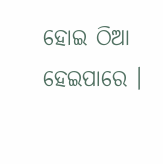ହୋଇ ଠିଆ ହେଇପାରେ ।